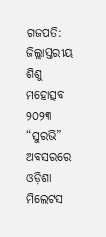ଗଜପତି: ଜିଲ୍ଲାସ୍ତରୀୟ ଶିଶୁ ମହୋତ୍ସବ ୨୦୨୩ “ସୁରଭି” ଅବସରରେ ଓଡ଼ିଶା ମିଲେଟସ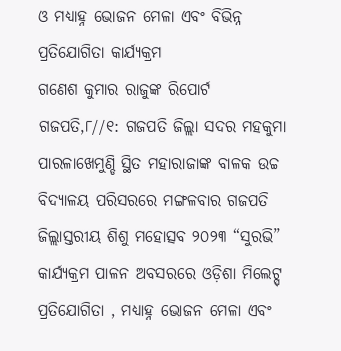ଓ ମଧ୍ୟାହ୍ନ ଭୋଜନ ମେଳା ଏବଂ ବିଭିନ୍ନ ପ୍ରତିଯୋଗିତା କାର୍ଯ୍ୟକ୍ରମ
ଗଣେଶ କୁମାର ରାଜୁଙ୍କ ରିପୋର୍ଟ
ଗଜପତି,୮//୧: ଗଜପତି ଜିଲ୍ଲା ସଦର ମହକୁମା ପାରଳାଖେମୁଣ୍ଡି ସ୍ଥିତ ମହାରାଜାଙ୍କ ବାଳକ ଉଚ୍ଚ ବିଦ୍ୟାଳୟ ପରିସରରେ ମଙ୍ଗଳବାର ଗଜପତି ଜିଲ୍ଲାସ୍ତରୀୟ ଶିଶୁ ମହୋତ୍ସବ ୨୦୨୩ “ସୁରଭି” କାର୍ଯ୍ୟକ୍ରମ ପାଳନ ଅବସରରେ ଓଡ଼ିଶା ମିଲେଟ୍ସ୍ ପ୍ରତିଯୋଗିତା , ମଧ୍ୟାହ୍ନ ଭୋଜନ ମେଳା ଏବଂ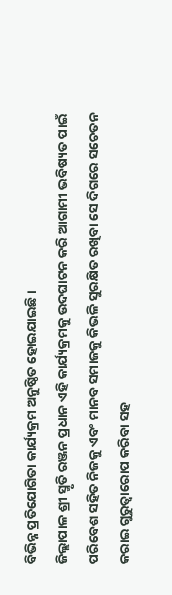ବିଭିନ୍ନ ପ୍ରତିଯୋଗିତା କାର୍ଯ୍ୟକ୍ରମ ଅନୁଷ୍ଠିତ ହୋଇଯାଇଛି ।
ଜିଲ୍ଲାପାଳ ଶ୍ରୀ ସ୍ମୃତି ରଞ୍ଜନ ପ୍ରଧାନ ଏହି କାର୍ଯ୍ୟକ୍ରମକୁ ଉଦଘାଟନ କରି ଆଗାମୀ ଭବିଷ୍ୟତ ପାଇଁ ପରିବେଶ ସହିତ ନିଜକୁ ଏବଂ ମାନବ ସମାଜକୁ କିଭଳି ସୁରକ୍ଷିତ ରଖିବା ସେ ଦିଗରେ ସଚେତନ କରାଇ ଗୁରୁତ୍ୱାରୋପ କରିବା ସହ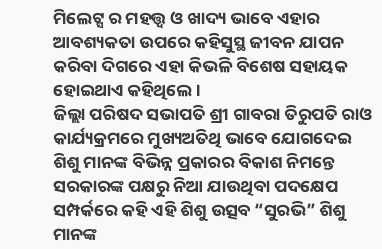ମିଲେଟ୍ସ ର ମହତ୍ତ୍ଵ ଓ ଖାଦ୍ୟ ଭାବେ ଏହାର ଆବଶ୍ୟକତା ଉପରେ କହିସୁସ୍ଥ ଜୀବନ ଯାପନ କରିବା ଦିଗରେ ଏହା କିଭଳି ବିଶେଷ ସହାୟକ ହୋଇଥାଏ କହିଥିଲେ ।
ଜିଲ୍ଲା ପରିଷଦ ସଭାପତି ଶ୍ରୀ ଗାବରା ତିରୁପତି ରାଓ କାର୍ଯ୍ୟକ୍ରମରେ ମୁଖ୍ୟଅତିଥି ଭାବେ ଯୋଗଦେଇ ଶିଶୁ ମାନଙ୍କ ବିଭିନ୍ନ ପ୍ରକାରର ବିକାଶ ନିମନ୍ତେ ସରକାରଙ୍କ ପକ୍ଷରୁ ନିଆ ଯାଉଥିବା ପଦକ୍ଷେପ ସମ୍ପର୍କରେ କହି ଏହି ଶିଶୁ ଉତ୍ସବ “ସୁରଭି” ଶିଶୁ ମାନଙ୍କ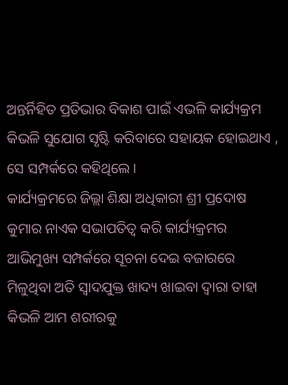ଅନ୍ତର୍ନିହିତ ପ୍ରତିଭାର ବିକାଶ ପାଇଁ ଏଭଳି କାର୍ଯ୍ୟକ୍ରମ କିଭଳି ସୁଯୋଗ ସୃଷ୍ଟି କରିବାରେ ସହାୟକ ହୋଇଥାଏ , ସେ ସମ୍ପର୍କରେ କହିଥିଲେ ।
କାର୍ଯ୍ୟକ୍ରମରେ ଜିଲ୍ଲା ଶିକ୍ଷା ଅଧିକାରୀ ଶ୍ରୀ ପ୍ରଦୋଷ କୁମାର ନାଏକ ସଭାପତିତ୍ବ କରି କାର୍ଯ୍ୟକ୍ରମର ଆଭିମୁଖ୍ୟ ସମ୍ପର୍କରେ ସୂଚନା ଦେଇ ବଜାରରେ ମିଳୁଥିବା ଅତି ସ୍ୱାଦଯୁକ୍ତ ଖାଦ୍ୟ ଖାଇବା ଦ୍ଵାରା ତାହା କିଭଳି ଆମ ଶରୀରକୁ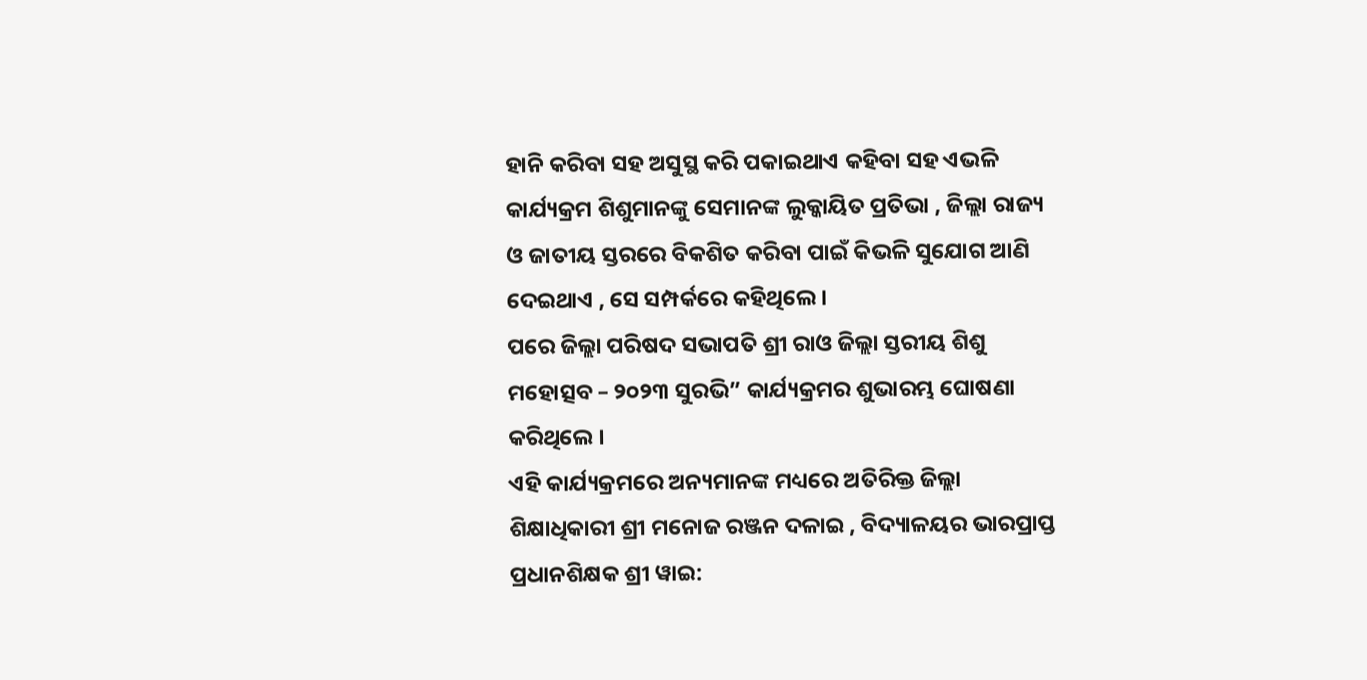ହାନି କରିବା ସହ ଅସୁସ୍ଥ କରି ପକାଇଥାଏ କହିବା ସହ ଏଭଳି କାର୍ଯ୍ୟକ୍ରମ ଶିଶୁମାନଙ୍କୁ ସେମାନଙ୍କ ଲୁକ୍କାୟିତ ପ୍ରତିଭା , ଜିଲ୍ଲା ରାଜ୍ୟ ଓ ଜାତୀୟ ସ୍ତରରେ ବିକଶିତ କରିବା ପାଇଁ କିଭଳି ସୁଯୋଗ ଆଣି ଦେଇଥାଏ , ସେ ସମ୍ପର୍କରେ କହିଥିଲେ ।
ପରେ ଜିଲ୍ଲା ପରିଷଦ ସଭାପତି ଶ୍ରୀ ରାଓ ଜିଲ୍ଲା ସ୍ତରୀୟ ଶିଶୁ ମହୋତ୍ସବ – ୨୦୨୩ ସୁରଭି” କାର୍ଯ୍ୟକ୍ରମର ଶୁଭାରମ୍ଭ ଘୋଷଣା କରିଥିଲେ ।
ଏହି କାର୍ଯ୍ୟକ୍ରମରେ ଅନ୍ୟମାନଙ୍କ ମଧ୍ୟରେ ଅତିରିକ୍ତ ଜିଲ୍ଲା ଶିକ୍ଷାଧିକାରୀ ଶ୍ରୀ ମନୋଜ ରଞ୍ଜନ ଦଳାଇ , ବିଦ୍ୟାଳୟର ଭାରପ୍ରାପ୍ତ ପ୍ରଧାନଶିକ୍ଷକ ଶ୍ରୀ ୱାଇ: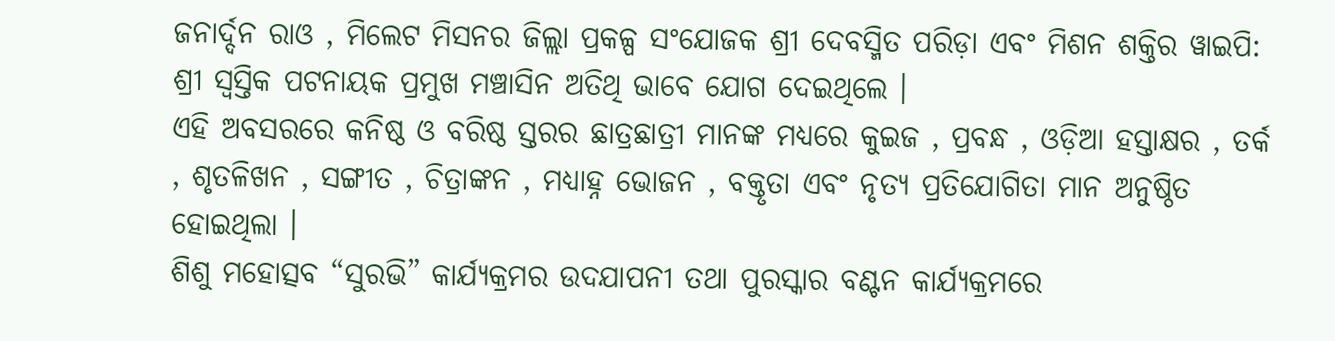ଜନାର୍ଦ୍ଦନ ରାଓ , ମିଲେଟ ମିସନର ଜିଲ୍ଲା ପ୍ରକଳ୍ପ ସଂଯୋଜକ ଶ୍ରୀ ଦେବସ୍ମିତ ପରିଡ଼ା ଏବଂ ମିଶନ ଶକ୍ତିର ୱାଇପି: ଶ୍ରୀ ସ୍ଵସ୍ତିକ ପଟନାୟକ ପ୍ରମୁଖ ମଞ୍ଚାସିନ ଅତିଥି ଭାବେ ଯୋଗ ଦେଇଥିଲେ ।
ଏହି ଅବସରରେ କନିଷ୍ଠ ଓ ବରିଷ୍ଠ ସ୍ତରର ଛାତ୍ରଛାତ୍ରୀ ମାନଙ୍କ ମଧ୍ୟରେ କୁଇଜ , ପ୍ରବନ୍ଧ , ଓଡ଼ିଆ ହସ୍ତାକ୍ଷର , ତର୍କ , ଶୃତଳିଖନ , ସଙ୍ଗୀତ , ଚିତ୍ରାଙ୍କନ , ମଧ୍ୟାହ୍ନ ଭୋଜନ , ବକ୍ତୃତା ଏବଂ ନୃତ୍ୟ ପ୍ରତିଯୋଗିତା ମାନ ଅନୁଷ୍ଠିତ ହୋଇଥିଲା ।
ଶିଶୁ ମହୋତ୍ସବ “ସୁରଭି” କାର୍ଯ୍ୟକ୍ରମର ଉଦଯାପନୀ ତଥା ପୁରସ୍କାର ବଣ୍ଟନ କାର୍ଯ୍ୟକ୍ରମରେ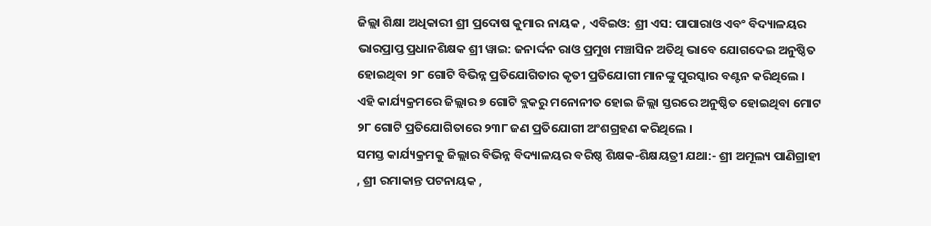ଜିଲ୍ଲା ଶିକ୍ଷା ଅଧିକାରୀ ଶ୍ରୀ ପ୍ରଦୋଷ କୁମାର ନାୟକ , ଏବିଇଓ: ଶ୍ରୀ ଏସ: ପାପାରାଓ ଏବଂ ବିଦ୍ୟାଳୟର ଭାରପ୍ରାପ୍ତ ପ୍ରଧାନଶିକ୍ଷକ ଶ୍ରୀ ୱାଇ: ଜନାର୍ଦ୍ଦନ ରାଓ ପ୍ରମୁଖ ମଞ୍ଚାସିନ ଅତିଥି ଭାବେ ଯୋଗଦେଇ ଅନୁଷ୍ଠିତ ହୋଇଥିବା ୨୮ ଗୋଟି ବିଭିନ୍ନ ପ୍ରତିଯୋଗିତାର କୃତୀ ପ୍ରତିଯୋଗୀ ମାନଙ୍କୁ ପୁରସ୍କାର ବଣ୍ଟନ କରିଥିଲେ ।
ଏହି କାର୍ଯ୍ୟକ୍ରମରେ ଜିଲ୍ଲାର ୭ ଗୋଟି ବ୍ଲକରୁ ମନୋନୀତ ହୋଇ ଜିଲ୍ଲା ସ୍ତରରେ ଅନୁଷ୍ଠିତ ହୋଇଥିବା ମୋଟ ୨୮ ଗୋଟି ପ୍ରତିଯୋଗିତାରେ ୨୩୮ ଜଣ ପ୍ରତିଯୋଗୀ ଅଂଶଗ୍ରହଣ କରିଥିଲେ ।
ସମସ୍ତ କାର୍ଯ୍ୟକ୍ରମକୁ ଜିଲ୍ଲାର ବିଭିନ୍ନ ବିଦ୍ୟାଳୟର ବରିଷ୍ଠ ଶିକ୍ଷକ-ଶିକ୍ଷୟତ୍ରୀ ଯଥା:- ଶ୍ରୀ ଅମୂଲ୍ୟ ପାଣିଗ୍ରାହୀ , ଶ୍ରୀ ରମାକାନ୍ତ ପଟନାୟକ ,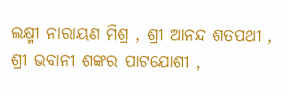ଲକ୍ଷ୍ମୀ ନାରାୟଣ ମିଶ୍ର , ଶ୍ରୀ ଆନନ୍ଦ ଶତପଥୀ , ଶ୍ରୀ ଭବାନୀ ଶଙ୍କର ପାଟଯୋଶୀ ,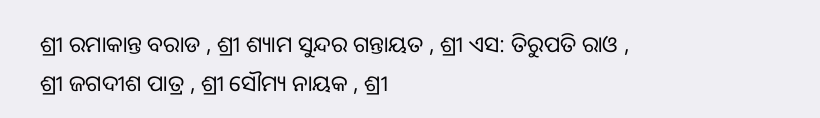ଶ୍ରୀ ରମାକାନ୍ତ ବରାଡ , ଶ୍ରୀ ଶ୍ୟାମ ସୁନ୍ଦର ଗନ୍ତାୟତ , ଶ୍ରୀ ଏସ: ତିରୁପତି ରାଓ , ଶ୍ରୀ ଜଗଦୀଶ ପାତ୍ର , ଶ୍ରୀ ସୌମ୍ୟ ନାୟକ , ଶ୍ରୀ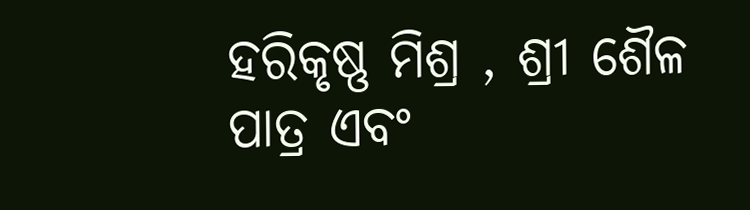ହରିକୃଷ୍ଣ ମିଶ୍ର , ଶ୍ରୀ ଶୈଳ ପାତ୍ର ଏବଂ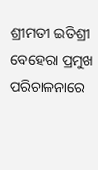ଶ୍ରୀମତୀ ଇତିଶ୍ରୀ ବେହେରା ପ୍ରମୁଖ ପରିଚାଳନାରେ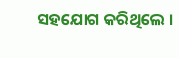ସହଯୋଗ କରିଥିଲେ ।